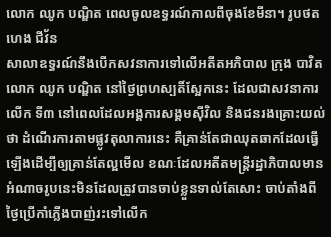លោក ឈូក បណ្ឌិត ពេលចូលឧទ្ធរណ៍កាលពីចុងខែមីនា។ រូបថតហេង ជីវ័ន
សាលាឧទ្ធរណ៍នឹងបើកសវនាការទៅលើអតីតអភិបាល ក្រុង បាវិត លោក ឈូក បណ្ឌិត នៅថ្ងៃព្រហស្បតិ៍ស្អែកនេះ ដែលជាសវនាការលើក ទី៣ នៅពេលដែលអង្គការសង្គមស៊ីវិល និងជនរងគ្រោះយល់ថា ដំណើរការតាមផ្លូវតុលាការនេះ គឺគ្រាន់តែជាឈុតឆាកដែលធ្វើឡើងដើម្បីឲ្យគ្រាន់តែល្អមើល ខណៈដែលអតីតមន្ត្រីរដ្ឋាភិបាលមានអំណាចរូបនេះមិនដែលត្រូវបានចាប់ខ្លួនទាល់តែសោះ ចាប់តាំងពីថ្ងៃប្រើកាំភ្លើងបាញ់រះទៅលើក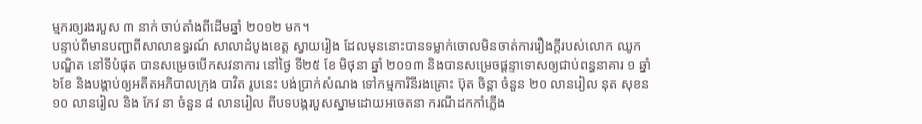ម្មករឲ្យរងរបួស ៣ នាក់ ចាប់តាំងពីដើមឆ្នាំ ២០១២ មក។
បន្ទាប់ពីមានបញ្ជាពីសាលាឧទ្ធរណ៍ សាលាដំបូងខេត្ត ស្វាយរៀង ដែលមុននោះបានទម្លាក់ចោលមិនចាត់ការរឿងក្តីរបស់លោក ឈូក បណ្ឌិត នៅទីបំផុត បានសម្រេចបើកសវនាការ នៅថ្ងៃ ទី២៥ ខែ មិថុនា ឆ្នាំ ២០១៣ និងបានសម្រេចផ្តន្ទាទោសឲ្យជាប់ពន្ធនាគារ ១ ឆ្នាំ ៦ខែ និងបង្គាប់ឲ្យអតីតអភិបាលក្រុង បាវិត រូបនេះ បង់ប្រាក់សំណង ទៅកម្មការិនីរងគ្រោះ ប៊ុត ចិន្ដា ចំនួន ២០ លានរៀល នុត សុខន ១០ លានរៀល និង កែវ នា ចំនួន ៨ លានរៀល ពីបទបង្ករបួសស្នាមដោយអចេតនា ករណីដកកាំភ្លើង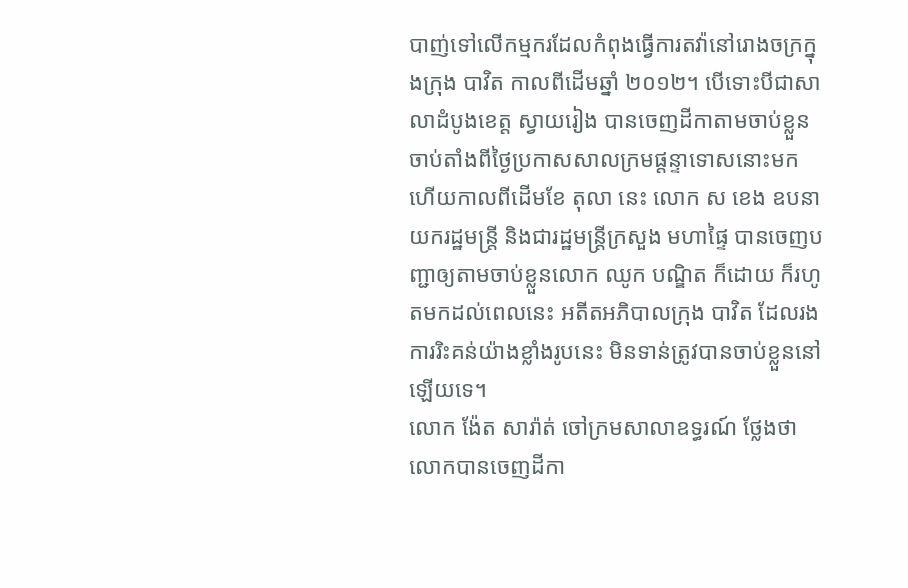បាញ់ទៅលើកម្មករដែលកំពុងធ្វើការតវ៉ានៅរោងចក្រក្នុងក្រុង បាវិត កាលពីដើមឆ្នាំ ២០១២។ បើទោះបីជាសាលាដំបូងខេត្ត ស្វាយរៀង បានចេញដីកាតាមចាប់ខ្លួន ចាប់តាំងពីថ្ងៃប្រកាសសាលក្រមផ្តន្ទាទោសនោះមក ហើយកាលពីដើមខែ តុលា នេះ លោក ស ខេង ឧបនាយករដ្ឋមន្ត្រី និងជារដ្ឋមន្ត្រីក្រសួង មហាផ្ទៃ បានចេញបញ្ជាឲ្យតាមចាប់ខ្លួនលោក ឈូក បណ្ឌិត ក៏ដោយ ក៏រហូតមកដល់ពេលនេះ អតីតអភិបាលក្រុង បាវិត ដែលរងការរិះគន់យ៉ាងខ្លាំងរូបនេះ មិនទាន់ត្រូវបានចាប់ខ្លួននៅឡើយទេ។
លោក ង៉ែត សារ៉ាត់ ចៅក្រមសាលាឧទ្ធរណ៍ ថ្លែងថា លោកបានចេញដីកា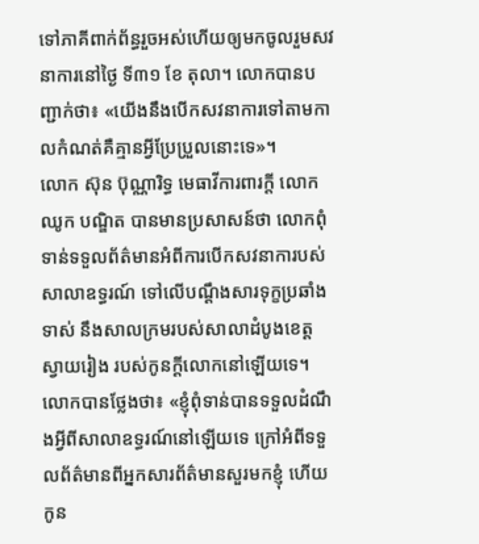ទៅភាគីពាក់ព័ន្ធរួចអស់ហើយឲ្យមកចូលរួមសវនាការនៅថ្ងៃ ទី៣១ ខែ តុលា។ លោកបានបញ្ជាក់ថា៖ «យើងនឹងបើកសវនាការទៅតាមកាលកំណត់គឺគ្មានអ្វីប្រែប្រួលនោះទេ»។
លោក ស៊ុន ប៊ុណ្ណារិទ្ធ មេធាវីការពារក្តី លោក ឈូក បណ្ឌិត បានមានប្រសាសន៍ថា លោកពុំទាន់ទទួលព័ត៌មានអំពីការបើកសវនាការបស់សាលាឧទ្ធរណ៍ ទៅលើបណ្តឹងសារទុក្ខប្រឆាំងទាស់ នឹងសាលក្រមរបស់សាលាដំបូងខេត្ត ស្វាយរៀង របស់កូនក្តីលោកនៅឡើយទេ។ លោកបានថ្លែងថា៖ «ខ្ញុំពុំទាន់បានទទួលដំណឹងអ្វីពីសាលាឧទ្ធរណ៍នៅឡើយទេ ក្រៅអំពីទទួលព័ត៌មានពីអ្នកសារព័ត៌មានសួរមកខ្ញុំ ហើយកូន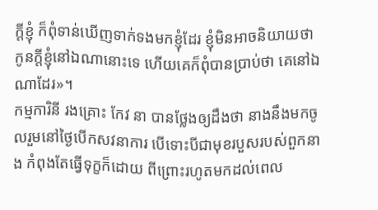ក្តីខ្ញុំ ក៏ពុំទាន់ឃើញទាក់ទងមកខ្ញុំដែរ ខ្ញុំមិនអាចនិយាយថា កូនក្តីខ្ញុំនៅឯណានោះទេ ហើយគេក៏ពុំបានប្រាប់ថា គេនៅឯណាដែរ»។
កម្មការិនី រងគ្រោះ កែវ នា បានថ្លែងឲ្យដឹងថា នាងនឹងមកចូលរួមនៅថ្ងៃបើកសវនាការ បើទោះបីជាមុខរបួសរបស់ពួកនាង កំពុងតែធ្វើទុក្ខក៏ដោយ ពីព្រោះរហូតមកដល់ពេល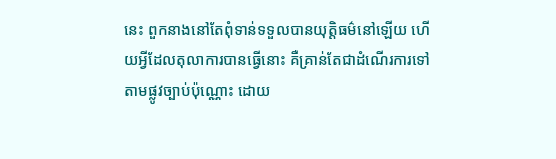នេះ ពួកនាងនៅតែពុំទាន់ទទួលបានយុត្តិធម៌នៅឡើយ ហើយអ្វីដែលតុលាការបានធ្វើនោះ គឺគ្រាន់តែជាដំណើរការទៅតាមផ្លូវច្បាប់ប៉ុណ្ណោះ ដោយ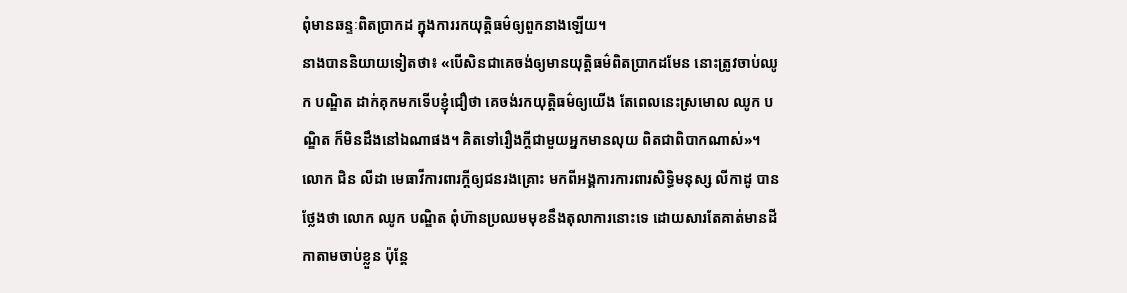ពុំមានឆន្ទៈពិតប្រាកដ ក្នុងការរកយុត្តិធម៌ឲ្យពួកនាងឡើយ។
នាងបាននិយាយទៀតថា៖ «បើសិនជាគេចង់ឲ្យមានយុត្តិធម៌ពិតប្រាកដមែន នោះត្រូវចាប់ឈូក បណ្ឌិត ដាក់គុកមកទើបខ្ញុំជឿថា គេចង់រកយុត្តិធម៌ឲ្យយើង តែពេលនេះស្រមោល ឈូក បណ្ឌិត ក៏មិនដឹងនៅឯណាផង។ គិតទៅរឿងក្តីជាមួយអ្នកមានលុយ ពិតជាពិបាកណាស់»។
លោក ជិន លីដា មេធាវីការពារក្តីឲ្យជនរងគ្រោះ មកពីអង្គការការពារសិទ្ធិមនុស្ស លីកាដូ បានថ្លែងថា លោក ឈូក បណ្ឌិត ពុំហ៊ានប្រឈមមុខនឹងតុលាការនោះទេ ដោយសារតែគាត់មានដីកាតាមចាប់ខ្លួន ប៉ុន្តែ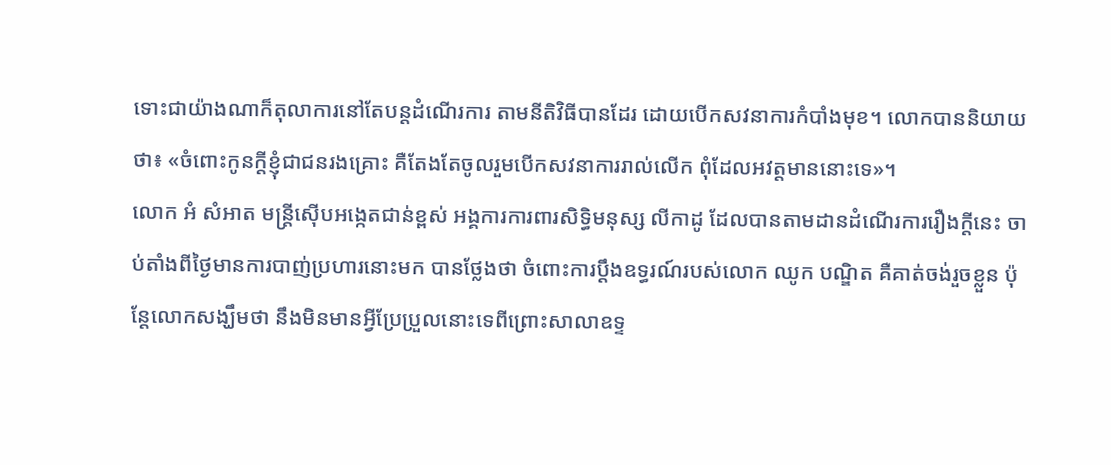ទោះជាយ៉ាងណាក៏តុលាការនៅតែបន្តដំណើរការ តាមនីតិវិធីបានដែរ ដោយបើកសវនាការកំបាំងមុខ។ លោកបាននិយាយថា៖ «ចំពោះកូនក្តីខ្ញុំជាជនរងគ្រោះ គឺតែងតែចូលរួមបើកសវនាការរាល់លើក ពុំដែលអវត្តមាននោះទេ»។
លោក អំ សំអាត មន្ត្រីស៊ើបអង្កេតជាន់ខ្ពស់ អង្គការការពារសិទ្ធិមនុស្ស លីកាដូ ដែលបានតាមដានដំណើរការរឿងក្តីនេះ ចាប់តាំងពីថ្ងៃមានការបាញ់ប្រហារនោះមក បានថ្លែងថា ចំពោះការប្តឹងឧទ្ធរណ៍របស់លោក ឈូក បណ្ឌិត គឺគាត់ចង់រួចខ្លួន ប៉ុន្តែលោកសង្ឃឹមថា នឹងមិនមានអ្វីប្រែប្រួលនោះទេពីព្រោះសាលាឧទ្ទ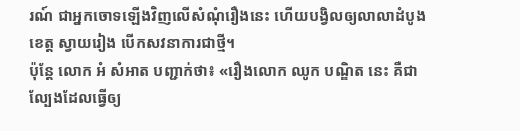រណ៍ ជាអ្នកចោទឡើងវិញលើសំណុំរឿងនេះ ហើយបង្វិលឲ្យលាលាដំបូងខេត្ត ស្វាយរៀង បើកសវនាការជាថ្មី។
ប៉ុន្តែ លោក អំ សំអាត បញ្ជាក់ថា៖ «រឿងលោក ឈូក បណ្ឌិត នេះ គឺជាល្បែងដែលធ្វើឲ្យ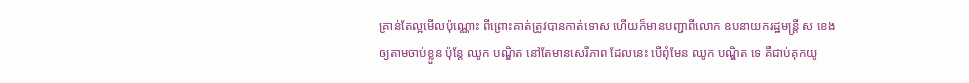គ្រាន់តែល្អមើលប៉ុណ្ណោះ ពីព្រោះគាត់ត្រូវបានកាត់ទោស ហើយក៏មានបញ្ជាពីលោក ឧបនាយករដ្ឋមន្ត្រី ស ខេង ឲ្យតាមចាប់ខ្លួន ប៉ុន្តែ ឈូក បណ្ឌិត នៅតែមានសេរីភាព ដែលនេះ បើពុំមែន ឈូក បណ្ឌិត ទេ គឺជាប់គុកយូ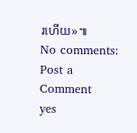រហើយ»៕
No comments:
Post a Comment
yes